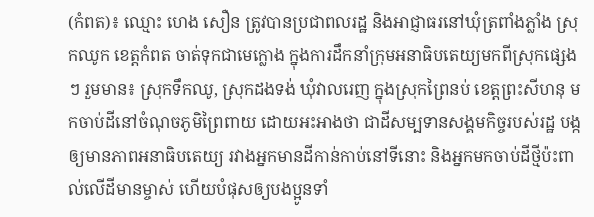(កំពត)៖ ឈ្មោះ ហេង សឿន ត្រូវបានប្រជាពលរដ្ឋ និងអាជ្ញាធរនៅឃុំត្រពាំងភ្លាំង ស្រុកឈូក ខេត្តកំពត ចាត់ទុកជាមេក្លោង ក្នុងការដឹកនាំក្រុមអនាធិបតេយ្យមកពីស្រុកផ្សេងៗ រួមមាន៖ ស្រុកទឹកឈូ, ស្រុកដងទង់ ឃុំវាលរេញ ក្នុងស្រុកព្រៃនប់ ខេត្តព្រះសីហនុ មកចាប់ដីនៅចំណុចភូមិព្រៃពាយ ដោយអះអាងថា ជាដីសម្បទានសង្គមកិច្ចរបស់រដ្ឋ បង្កឲ្យមានភាពអនាធិបតេយ្យ រវាងអ្នកមានដីកាន់កាប់នៅទីនោះ និងអ្នកមកចាប់ដីថ្មីប៉ះពាល់លើដីមានម្ចាស់ ហើយបំផុសឲ្យបងប្អូនទាំ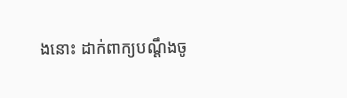ងនោះ ដាក់ពាក្យបណ្ដឹងចូ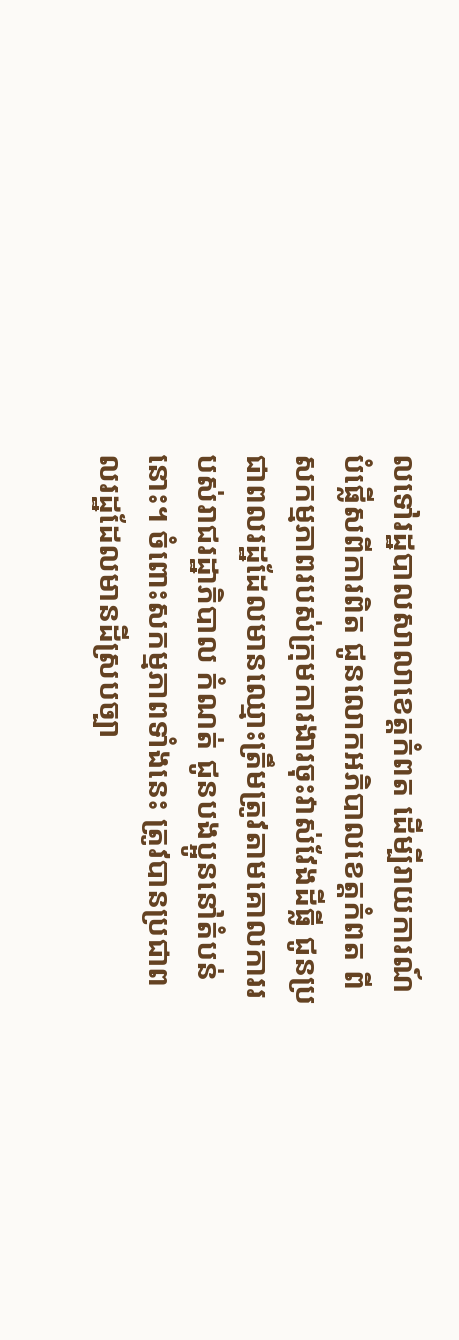លទៅរដ្ឋបាលសាលាខេត្តកំពត ដើម្បីរាយការណ៍បំផ្លើសពីការពិត ជូនលោកអភិបាលខេត្តកំពត ពីសកម្មភាពរបស់ក្រុមការងារចុះវាស់វែងដីធ្លី ជូនប្រជាពលរដ្ឋដែលមានឈ្មោះត្រឹមត្រូវតាមគោលការរបស់រាជរដ្ឋាភិបាល កំណត់ ជូនបងប្អូននៅតំបន់នោះ។ ចំពោះសកម្មភាពទាំងនេះ ត្រូវបានប្រជាពលរដ្ឋដែលមានដីស្របច្បា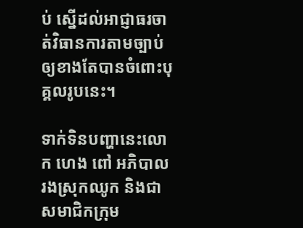ប់ ស្នើដល់អាជ្ញាធរចាត់វិធានការតាមច្បាប់ឲ្យខាងតែបានចំពោះបុគ្គលរូបនេះ។

ទាក់ទិនបញ្ហានេះលោក ហេង ពៅ អភិបាលរងស្រុកឈូក និងជាសមាជិកក្រុម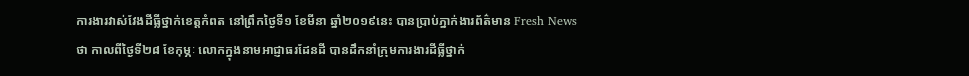ការងារវាស់វែងដីធ្លីថ្នាក់ខេត្តកំពត នៅព្រឹកថ្ងៃទី១ ខែមីនា ឆ្នាំ២០១៩នេះ បានប្រាប់ភ្នាក់ងារព័ត៌មាន Fresh News ថា កាលពីថ្ងៃទី២៨ ខែកុម្ភៈ លោកក្នុងនាមអាជ្ញាធរដែនដី បានដឹកនាំក្រុមការងារដីធ្លីថ្នាក់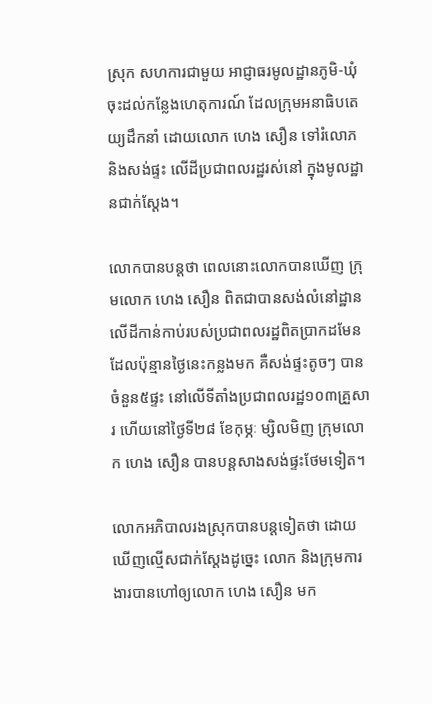ស្រុក សហការជាមួយ អាជ្ញាធរមូលដ្ឋានភូមិ-ឃុំ ចុះដល់កន្លែងហេតុការណ៍ ដែលក្រុមអនាធិបតេយ្យដឹកនាំ ដោយលោក ហេង សឿន ទៅរំលោភ និងសង់ផ្ទះ លើដីប្រជាពលរដ្ឋរស់នៅ ក្នុងមូលដ្ឋានជាក់ស្តែង។

លោកបានបន្តថា ពេលនោះលោកបានឃើញ ក្រុមលោក ហេង សឿន ពិតជាបានសង់លំនៅដ្ឋានលើដីកាន់កាប់របស់ប្រជាពលរដ្ឋពិតប្រាកដមែន ដែលប៉ុន្មានថ្ងៃនេះកន្លងមក គឺសង់ផ្ទះតូចៗ បាន ចំនួន៥ផ្ទះ នៅលើទីតាំងប្រជាពលរដ្ឋ១០៣គ្រួសារ ហើយនៅថ្ងៃទី២៨ ខែកុម្ភៈ ម្សិលមិញ ក្រុមលោក ហេង សឿន បានបន្តសាងសង់ផ្ទះថែមទៀត។

លោកអភិបាលរងស្រុកបានបន្តទៀតថា ដោយឃើញល្មើសជាក់ស្តែងដូច្នេះ លោក និងក្រុមការងារបានហៅឲ្យលោក ហេង សឿន មក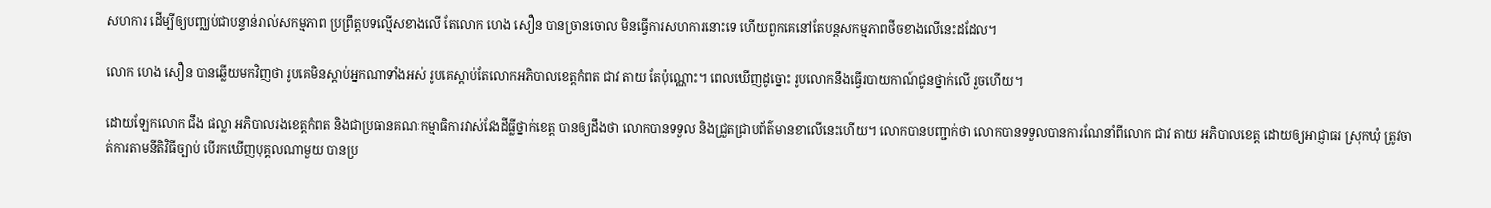សហការ ដើម្បីឲ្យបញ្ឈប់ជាបន្ទាន់រាល់សកម្មភាព ប្រព្រឹត្តបទល្មើសខាងលើ តែលោក ហេង សឿន បានច្រានចោល មិនធ្វើការសហការនោះទេ ហើយពួកគេនៅតែបន្តសកម្មភាពថីចខាងលើនេះដដែល។

លោក ហេង សឿន បានឆ្លើយមកវិញថា រូបគេមិនស្តាប់អ្នកណាទាំងអស់ រូបគេស្តាប់តែលោកអភិបាលខេត្តកំពត ជាវ តាយ តែប៉ុណ្ណោះ។ ពេលឃើញដូច្នោះ រូបលោកនឹងធ្វើរបាយកាណ៍ជូនថ្នាក់លើ រួចហើយ។

ដោយឡែកលោក ជឹង ផល្លា អភិបាលរងខេត្តកំពត និងជាប្រធានគណៈកម្មាធិការវាស់វែងដីធ្លីថ្នាក់ខេត្ត បានឲ្យដឹងថា លោកបានទទួល និងជ្រួតជ្រាបព័ត៌មានខាលើនេះហើយ។ លោកបានបញ្ជាក់ថា លោកបានទទួលបានការណែនាំពីលោក ជាវ តាយ អភិបាលខេត្ត ដោយឲ្យអាជ្ញាធរ ស្រុកឃុំ ត្រូវចាត់ការតាមនីតិវិធីច្បាប់ បើរកឃើញបុគ្គលណាមួយ បានប្រ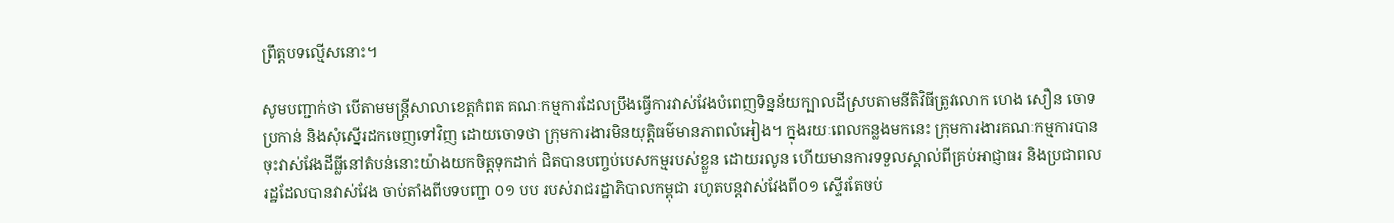ព្រឹត្តបទល្មើសនោះ។

សូមបញ្ជាក់ថា បើតាមមន្រ្តីសាលាខេត្តកំពត គណៈកម្មការដែលប្រឹងធ្វើការវាស់វែងបំពេញទិន្នន័យក្បាលដីស្របតាមនីតិវិធីត្រូវលោក ហេង សឿន ចោទប្រកាន់ និងសុំស្នើរដកចេញទៅវិញ ដោយចោទថា ក្រុមការងារមិនយុត្តិធម៌មានភាពលំអៀង។ ក្នុងរយៈពេលកន្លងមកនេះ ក្រុមការងារគណៈកម្មការបានចុះវាស់វែងដីធ្លីនៅតំបន់នោះយ៉ាងយកចិត្តទុកដាក់ ជិតបានបញ្ចប់បេសកម្មរបស់ខ្លួន ដោយរលូន ហើយមានការទទួលស្គាល់ពីគ្រប់អាជ្ញាធរ និងប្រជាពលរដ្ឋដែលបានវាស់វែង ចាប់តាំងពីបទបញ្ជា ០១ បប របស់រាជរដ្ឋាភិបាលកម្ពុជា រហូតបន្តវាស់វែងពី០១ ស្ទើរតែចប់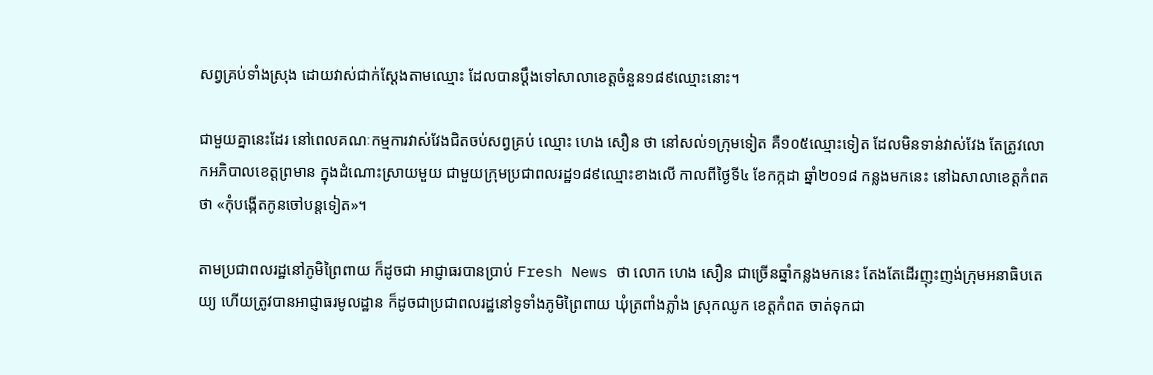សព្វគ្រប់ទាំងស្រុង ដោយវាស់ជាក់ស្ដែងតាមឈ្មោះ ដែលបានប្ដឹងទៅសាលាខេត្តចំនួន១៨៩ឈ្មោះនោះ។

ជាមួយគ្នានេះដែរ នៅពេលគណៈកម្មការវាស់វែងជិតចប់សព្វគ្រប់ ឈ្មោះ ហេង សឿន ថា នៅសល់១ក្រុមទៀត គឺ១០៥ឈ្មោះទៀត ដែលមិនទាន់វាស់វែង តែត្រូវលោកអភិបាលខេត្តព្រមាន ក្នុងដំណោះស្រាយមួយ ជាមួយក្រុមប្រជាពលរដ្ឋ១៨៩ឈ្មោះខាងលើ កាលពីថ្ងៃទី៤ ខែកក្កដា ឆ្នាំ២០១៨ កន្លងមកនេះ នៅឯសាលាខេត្តកំពតថា «កុំបង្កើតកូនចៅបន្តទៀត»។

តាមប្រជាពលរដ្ឋនៅភូមិព្រៃពាយ ក៏ដូចជា អាជ្ញាធរបានប្រាប់ Fresh News ថា លោក ហេង សឿន ជាច្រើនឆ្នាំកន្លងមកនេះ តែងតែដើរញុះញង់ក្រុមអនាធិបតេយ្យ ហើយត្រូវបានអាជ្ញាធរមូលដ្ឋាន ក៏ដូចជាប្រជាពលរដ្ឋនៅទូទាំងភូមិព្រៃពាយ ឃុំត្រពាំងភ្លាំង ស្រុកឈូក ខេត្តកំពត ចាត់ទុកជា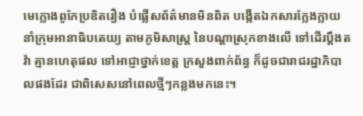មេក្លោងពូកែប្រឌិតរឿង បំផ្លើសព័ត៌មានមិនពិត បង្កើតឯកសារក្លែងក្លាយ នាំក្រុមអានាធិបតេយ្យ តាមភូមិសាស្ត្រ នៃបណ្តាស្រុកខាងលើ ទៅដើរប្តឹងតវ៉ា គ្មានហេតុផល ទៅអាជ្ញាថ្នាក់ខេត្ត ក្រសួងពាក់ព័ន្ធ ក៏ដូចជារាជរដ្ឋាភិបាលផងដែរ ជាពិសេសនៅពេលថ្មីៗកន្លងមកនេះ។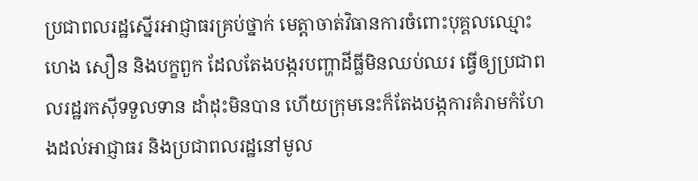ប្រជាពលរដ្ឋស្នើរអាជ្ញាធរគ្រប់ថ្នាក់ មេត្តាចាត់វិធានការចំពោះបុគ្គលឈ្មោះ ហេង សឿន និងបក្ខពួក ដែលតែងបង្ករបញ្ហាដីធ្លីមិនឈប់ឈរ ធ្វើឲ្យប្រជាពលរដ្ឋរកស៊ីទទួលទាន ដាំដុះមិនបាន ហើយក្រុមនេះក៏តែងបង្កការគំរាមកំហែងដល់អាជ្ញាធរ និងប្រជាពលរដ្ឋនៅមូល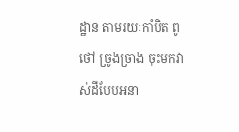ដ្ឋាន តាមរយៈកាំបិត ពូថៅ ច្រូងច្រាង ចុះមកវាស់ដីបែបអនា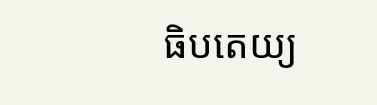ធិបតេយ្យ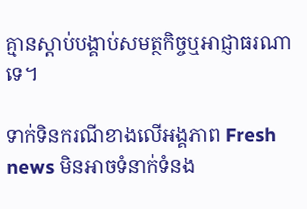គ្មានស្ដាប់បង្គាប់សមត្ថកិច្ចឬអាជ្ញាធរណាទេ។

ទាក់ទិនករណីខាងលើអង្គភាព Fresh news មិនអាចទំនាក់ទំនង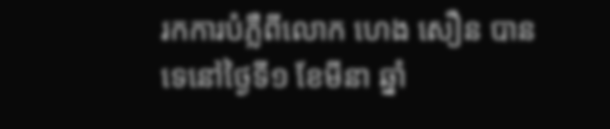រកការបំភ្លឺពីលោក ហេង សឿន បានទេនៅថ្ងៃទី១ ខែមីនា ឆ្នាំ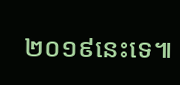២០១៩នេះទេ៕